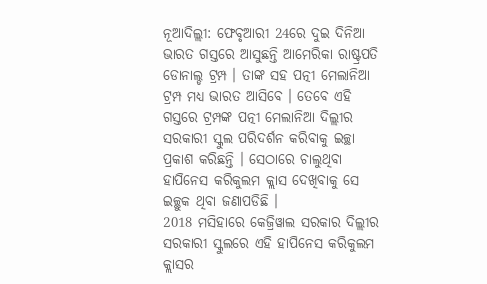ନୂଆଦିଲ୍ଲୀ: ଫେବୃଆରୀ 24ରେ ଦୁଇ ଦିନିଆ ଭାରତ ଗସ୍ତରେ ଆସୁଛନ୍ତି ଆମେରିକା ରାଷ୍ଟ୍ରପତି ଡୋନାଲ୍ଡ ଟ୍ରମ୍ପ । ତାଙ୍କ ସହ ପତ୍ନୀ ମେଲାନିଆ ଟ୍ରମ୍ପ ମଧ୍ୟ ଭାରତ ଆସିବେ । ତେବେ ଏହି ଗସ୍ତରେ ଟ୍ରମ୍ପଙ୍କ ପତ୍ନୀ ମେଲାନିଆ ଦିଲ୍ଲୀର ସରକାରୀ ସ୍କୁଲ ପରିଦର୍ଶନ କରିବାକୁ ଇଚ୍ଛା ପ୍ରକାଶ କରିଛନ୍ତି । ସେଠାରେ ଚାଲୁଥିବା ହାପିନେସ କରିକୁଲମ କ୍ଲାସ ଦେଖିବାକୁ ସେ ଇଚ୍ଛୁକ ଥିବା ଜଣାପଡିଛି ।
2018 ମସିହାରେ କେଜ୍ରିୱାଲ ସରକାର ଦିଲ୍ଲୀର ସରକାରୀ ସ୍କୁଲରେ ଏହି ହାପିନେସ କରିକୁଲମ କ୍ଲାସର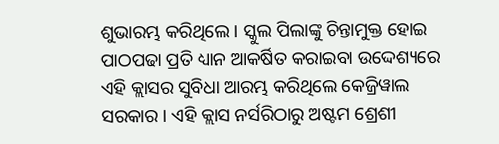ଶୁଭାରମ୍ଭ କରିଥିଲେ । ସ୍କୁଲ ପିଲାଙ୍କୁ ଚିନ୍ତାମୁକ୍ତ ହୋଇ ପାଠପଢା ପ୍ରତି ଧ୍ୟାନ ଆକର୍ଷିତ କରାଇବା ଉଦ୍ଦେଶ୍ୟରେ ଏହି କ୍ଲାସର ସୁବିଧା ଆରମ୍ଭ କରିଥିଲେ କେଜ୍ରିୱାଲ ସରକାର । ଏହି କ୍ଲାସ ନର୍ସରିଠାରୁ ଅଷ୍ଟମ ଶ୍ରେଶୀ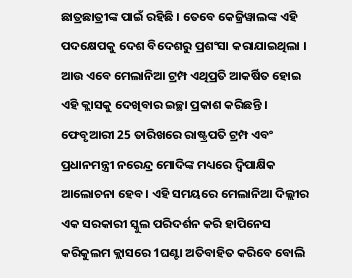ଛାତ୍ରଛାତ୍ରୀଙ୍କ ପାଇଁ ରହିଛି । ତେବେ କେଜ୍ରିୱାଲଙ୍କ ଏହି ପଦକ୍ଷେପକୁ ଦେଶ ବିଦେଶରୁ ପ୍ରଶଂସା କରାଯାଇଥିଲା । ଆଉ ଏବେ ମେଲାନିଆ ଟ୍ରମ୍ପ ଏଥିପ୍ରତି ଆକର୍ଷିତ ହୋଇ ଏହି କ୍ଲାସକୁ ଦେଖିବାର ଇଚ୍ଛା ପ୍ରକାଶ କରିଛନ୍ତି ।
ଫେବୃଆରୀ 25 ତାରିଖରେ ରାଷ୍ଟ୍ରପତି ଟ୍ରମ୍ପ ଏବଂ ପ୍ରଧାନମନ୍ତ୍ରୀ ନରେନ୍ଦ୍ର ମୋଦିଙ୍କ ମଧ୍ୟରେ ଦ୍ବିପାକ୍ଷିକ ଆଲୋଚନା ହେବ । ଏହି ସମୟରେ ମେଲାନିଆ ଦିଲ୍ଲୀର ଏକ ସରକାରୀ ସ୍କୁଲ ପରିଦର୍ଶନ କରି ହାପିନେସ କରିକୁଲମ କ୍ଲାସରେ 1ଘଣ୍ଟା ଅତିବାହିତ କରିବେ ବୋଲି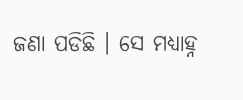ଜଣା ପଡିଛି । ସେ ମଧ୍ୟାହ୍ନ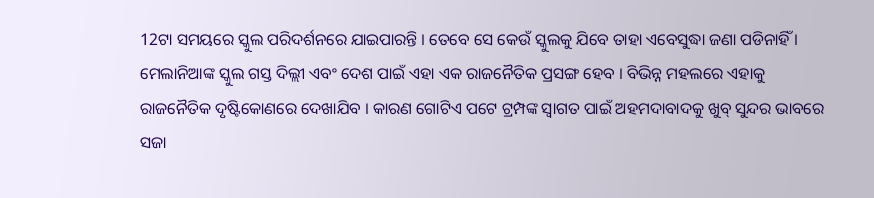12ଟା ସମୟରେ ସ୍କୁଲ ପରିଦର୍ଶନରେ ଯାଇପାରନ୍ତି । ତେବେ ସେ କେଉଁ ସ୍କୁଲକୁ ଯିବେ ତାହା ଏବେସୁଦ୍ଧା ଜଣା ପଡିନାହିଁ ।
ମେଲାନିଆଙ୍କ ସ୍କୁଲ ଗସ୍ତ ଦିଲ୍ଲୀ ଏବଂ ଦେଶ ପାଇଁ ଏହା ଏକ ରାଜନୈତିକ ପ୍ରସଙ୍ଗ ହେବ । ବିଭିନ୍ନ ମହଲରେ ଏହାକୁ ରାଜନୈତିକ ଦୃଷ୍ଟିକୋଣରେ ଦେଖାଯିବ । କାରଣ ଗୋଟିଏ ପଟେ ଟ୍ରମ୍ପଙ୍କ ସ୍ବାଗତ ପାଇଁ ଅହମଦାବାଦକୁ ଖୁବ୍ ସୁନ୍ଦର ଭାବରେ ସଜା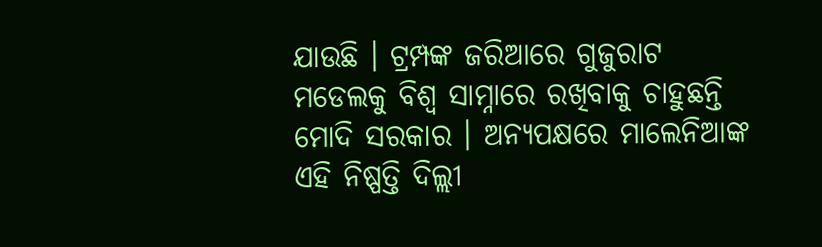ଯାଉଛି । ଟ୍ରମ୍ପଙ୍କ ଜରିଆରେ ଗୁଜୁରାଟ ମଡେଲକୁ ବିଶ୍ବ ସାମ୍ନାରେ ରଖିବାକୁ ଚାହୁଛନ୍ତି ମୋଦି ସରକାର । ଅନ୍ୟପକ୍ଷରେ ମାଲେନିଆଙ୍କ ଏହି ନିଷ୍ପତ୍ତି ଦିଲ୍ଲୀ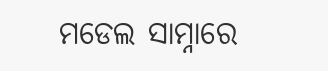ମଡେଲ ସାମ୍ନାରେ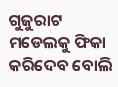ଗୁଜୁରାଟ ମଡେଲକୁ ଫିକା କରିଦେବ ବୋଲି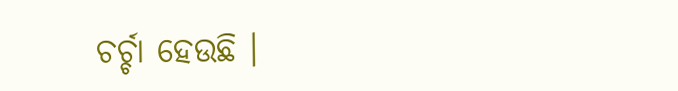ଚର୍ଚ୍ଚା ହେଉଛି ।